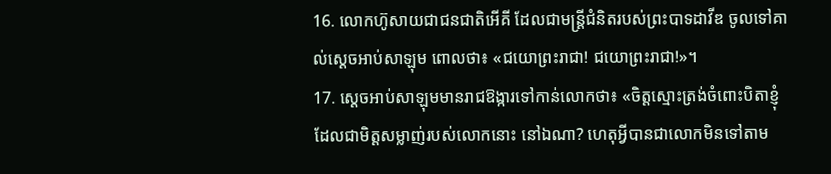16. លោកហ៊ូសាយជាជនជាតិអើគី ដែលជាមន្ត្រីជំនិតរបស់ព្រះបាទដាវីឌ ចូលទៅគាល់ស្ដេចអាប់សាឡុម ពោលថា៖ «ជយោព្រះរាជា! ជយោព្រះរាជា!»។
17. ស្ដេចអាប់សាឡុមមានរាជឱង្ការទៅកាន់លោកថា៖ «ចិត្តស្មោះត្រង់ចំពោះបិតាខ្ញុំ ដែលជាមិត្តសម្លាញ់របស់លោកនោះ នៅឯណា? ហេតុអ្វីបានជាលោកមិនទៅតាម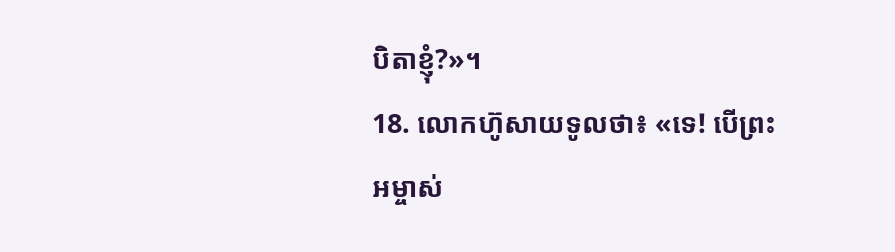បិតាខ្ញុំ?»។
18. លោកហ៊ូសាយទូលថា៖ «ទេ! បើព្រះអម្ចាស់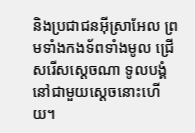និងប្រជាជនអ៊ីស្រាអែល ព្រមទាំងកងទ័ពទាំងមូល ជ្រើសរើសស្ដេចណា ទូលបង្គំនៅជាមួយស្ដេចនោះហើយ។